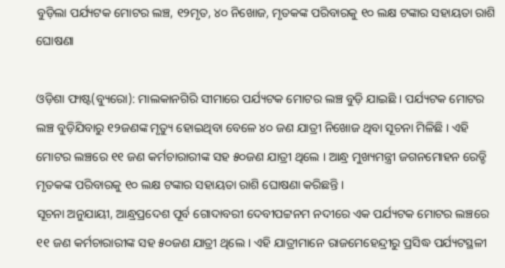ବୁଡ଼ିଲା ପର୍ଯ୍ୟଟକ ମୋଟର ଲଞ୍ଚ, ୧୨ମୃତ, ୪୦ ନିଖୋଜ, ମୃତକଙ୍କ ପରିବାରକୁ ୧୦ ଲକ୍ଷ ଟଙ୍କାର ସହାୟତା ରାଶି ଘୋଷଣା

ଓଡ଼ିଶା ଫାଷ୍ଟ(ବ୍ୟୁରୋ): ମାଲକାନଗିରି ସୀମାରେ ପର୍ଯ୍ୟଟକ ମୋଟର ଲଞ୍ଚ ବୁଡ଼ି ଯାଇଛି । ପର୍ଯ୍ୟଟକ ମୋଟର ଲଞ୍ଚ ବୁଡ଼ିଯିବାରୁ ୧୨ଜଣଙ୍କ ମୃତ୍ୟୁ ହୋଇଥିବା ବେଳେ ୪୦ ଜଣ ଯାତ୍ରୀ ନିଖୋଜ ଥିବା ସୂଚନା ମିଳିଛି । ଏହି ମୋଟର ଲଞ୍ଚରେ ୧୧ ଜଣ କର୍ମଚାରାରୀଙ୍କ ସହ ୫୦ଜଣ ଯାତ୍ରୀ ଥିଲେ । ଆନ୍ଧ୍ର ମୁଖ୍ୟମନ୍ତ୍ରୀ ଜଗନମୋହନ ରେଡ୍ଡି ମୃତକଙ୍କ ପରିବାରକୁ ୧୦ ଲକ୍ଷ ଟଙ୍କାର ସହାୟତା ରାଶି ଘୋଷଣା କରିଛନ୍ତି ।
ସୂଚନା ଅନୁଯାୟୀ, ଆନ୍ଧ୍ରପ୍ରଦେଶ ପୂର୍ବ ଗୋଦାବରୀ ଦେବୀପଟ୍ଟନମ ନଦୀରେ ଏକ ପର୍ଯ୍ୟଟକ ମୋଟର ଲଞ୍ଚରେ ୧୧ ଜଣ କର୍ମଚାରାରୀଙ୍କ ସହ ୫୦ଜଣ ଯାତ୍ରୀ ଥିଲେ । ଏହି ଯାତ୍ରୀମାନେ ରାଜମେହେନ୍ଦ୍ରୀରୁ ପ୍ରସିଦ୍ଧ ପର୍ଯ୍ୟଟସ୍ଥଳୀ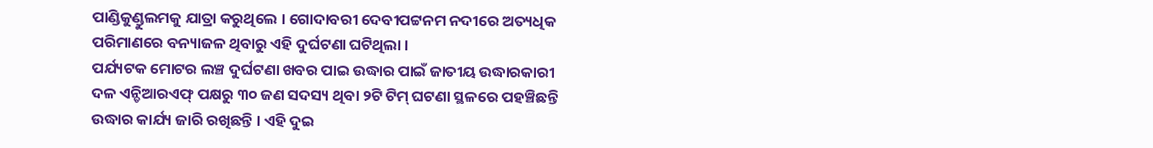ପାଣ୍ଡିକୁଣ୍ଡୁଲମକୁ ଯାତ୍ରା କରୁଥିଲେ । ଗୋଦାବରୀ ଦେବୀପଟ୍ଟନମ ନଦୀରେ ଅତ୍ୟଧିକ ପରିମାଣରେ ବନ୍ୟାଜଳ ଥିବାରୁ ଏହି ଦୁର୍ଘଟଣା ଘଟିଥିଲା ।
ପର୍ଯ୍ୟଟକ ମୋଟର ଲଞ୍ଚ ଦୁର୍ଘଟଣା ଖବର ପାଇ ଉଦ୍ଧାର ପାଇଁ ଜାତୀୟ ଉଦ୍ଧାରକାରୀ ଦଳ ଏନ୍ଡିଆରଏଫ୍ ପକ୍ଷରୁ ୩୦ ଜଣ ସଦସ୍ୟ ଥିବା ୨ଟି ଟିମ୍ ଘଟଣା ସ୍ଥଳରେ ପହଞ୍ଚିଛନ୍ତି ଉଦ୍ଧାର କାର୍ଯ୍ୟ ଜାରି ରଖିଛନ୍ତି । ଏହି ଦୁଇ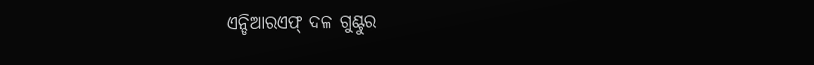ଏନ୍ଡିଆରଏଫ୍ ଦଳ ଗୁଣ୍ଟୁର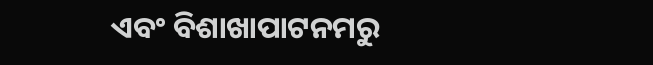ଏବଂ ବିଶାଖାପାଟନମରୁ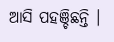ଆସି ପହଞ୍ଚିଛନ୍ତି ।